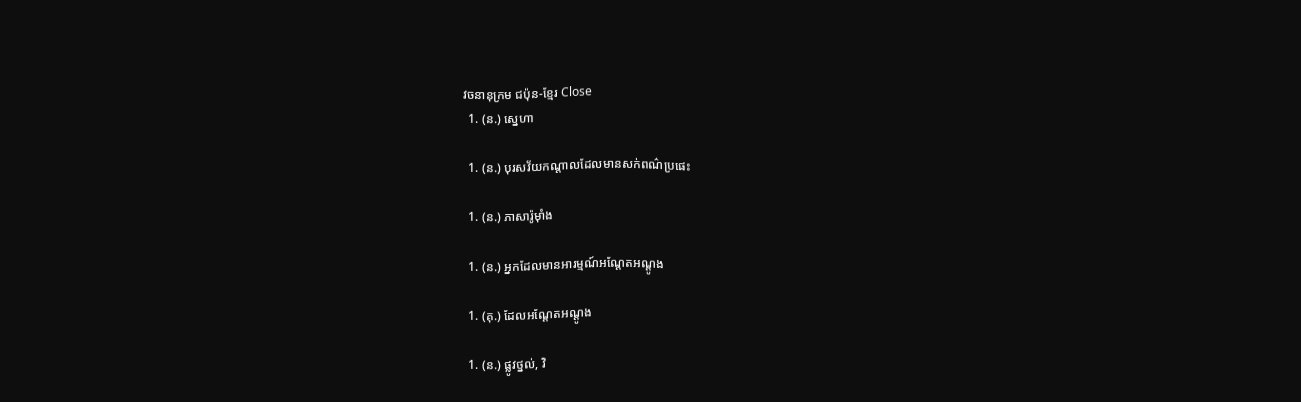វចនានុក្រម ជប៉ុន-ខ្មែរ Close
  1. (ន.) ស្នេហា

  1. (ន.) បុរសវ័យកណ្តាលដែលមានសក់ពណ៌ប្រផេះ

  1. (ន.) ភាសារ៉ូម៉ាំង

  1. (ន.) អ្នកដែលមានអារម្មណ៍អណ្តែតអណ្តូង

  1. (គុ.) ដែលអណ្តែតអណ្តូង

  1. (ន.) ផ្លូវថ្នល់, វិ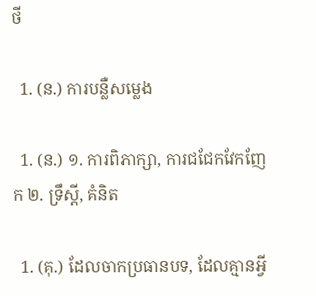ថី

  1. (ន.) ការបន្លឺសម្លេង

  1. (ន.) ១. ការពិភាក្សា, ការជជែកវែកញែក ២. ទ្រឹស្តី, គំនិត

  1. (គុ.) ដែលចាកប្រធានបទ, ដែលគ្មានអ្វី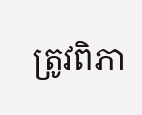ត្រូវពិភា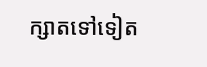ក្សាតទៅទៀត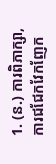1. (ន.) ការពិភាក្សា, ការជជែកវែកញែក